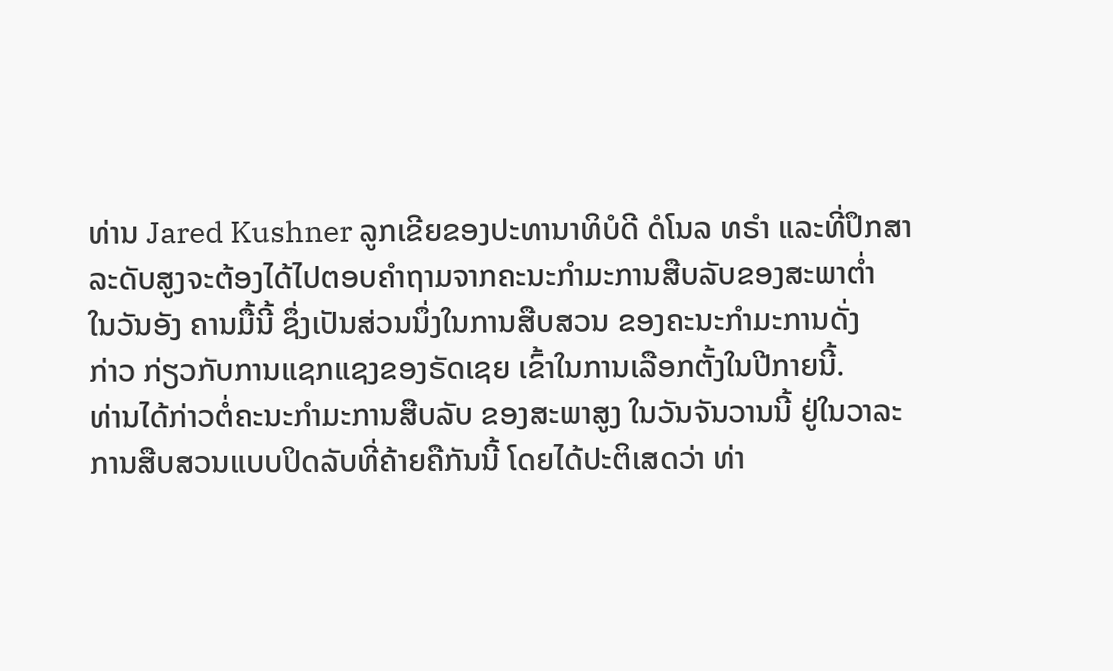ທ່ານ Jared Kushner ລູກເຂີຍຂອງປະທານາທິບໍດີ ດໍໂນລ ທຣໍາ ແລະທີ່ປຶກສາ
ລະດັບສູງຈະຕ້ອງໄດ້ໄປຕອບຄໍາຖາມຈາກຄະນະກໍາມະການສືບລັບຂອງສະພາຕໍ່າ
ໃນວັນອັງ ຄານມື້ນີ້ ຊຶ່ງເປັນສ່ວນນຶ່ງໃນການສືບສວນ ຂອງຄະນະກໍາມະການດັ່ງ
ກ່າວ ກ່ຽວກັບການແຊກແຊງຂອງຣັດເຊຍ ເຂົ້າໃນການເລືອກຕັ້ງໃນປີກາຍນີ້.
ທ່ານໄດ້ກ່າວຕໍ່ຄະນະກໍາມະການສືບລັບ ຂອງສະພາສູງ ໃນວັນຈັນວານນີ້ ຢູ່ໃນວາລະ
ການສືບສວນແບບປິດລັບທີ່ຄ້າຍຄືກັນນີ້ ໂດຍໄດ້ປະຕິເສດວ່າ ທ່າ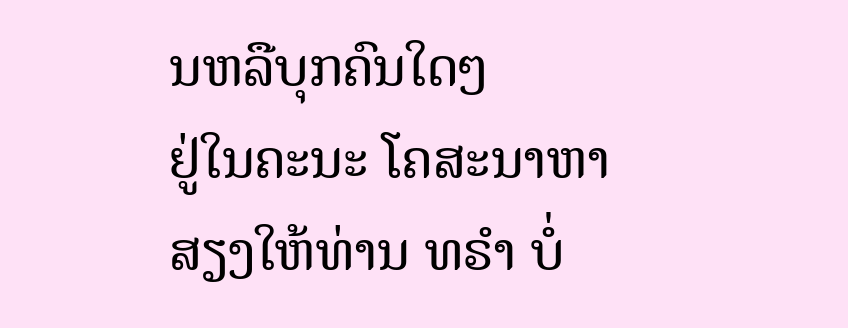ນຫລືບຸກຄົນໃດໆ
ຢູ່ໃນຄະນະ ໂຄສະນາຫາສຽງໃຫ້ທ່ານ ທຣໍາ ບໍ່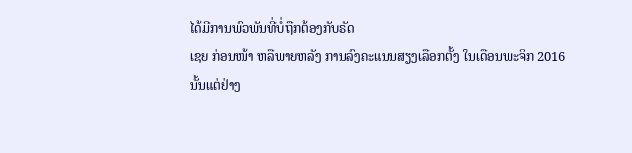ໄດ້ມີການພົວພັນທີ່ບໍ່ຖືກຕ້ອງກັບຣັດ
ເຊຍ ກ່ອນໜ້າ ຫລືພາຍຫລັງ ການລົງຄະແນນສຽງເລືອກຕັ້ງ ໃນເດືອນພະຈິກ 2016
ນັ້ນແຕ່ຢ່າງ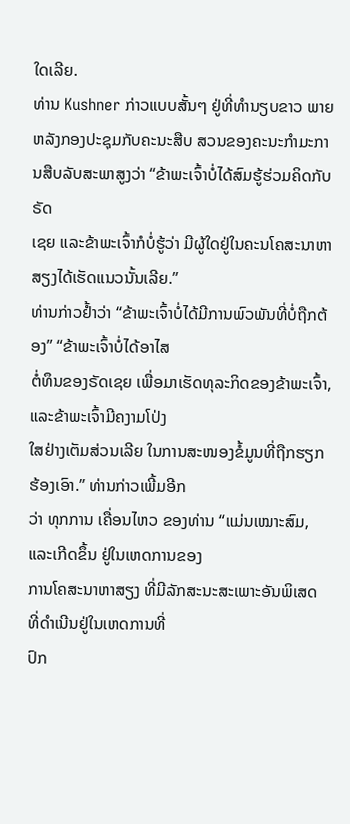ໃດເລີຍ.
ທ່ານ Kushner ກ່າວແບບສັ້ນໆ ຢູ່ທີ່ທໍານຽບຂາວ ພາຍຫລັງກອງປະຊຸມກັບຄະນະສືບ ສວນຂອງຄະນະກໍາມະການສືບລັບສະພາສູງວ່າ “ຂ້າພະເຈົ້າບໍ່ໄດ້ສົມຮູ້ຮ່ວມຄິດກັບຣັດ
ເຊຍ ແລະຂ້າພະເຈົ້າກໍບໍ່ຮູ້ວ່າ ມີຜູ້ໃດຢູ່ໃນຄະນໂຄສະນາຫາສຽງໄດ້ເຮັດແນວນັ້ນເລີຍ.”
ທ່ານກ່າວຢໍ້າວ່າ “ຂ້າພະເຈົ້າບໍ່ໄດ້ມີການພົວພັນທີ່ບໍ່ຖືກຕ້ອງ” “ຂ້າພະເຈົ້າບໍ່ໄດ້ອາໄສ
ຕໍ່ທຶນຂອງຣັດເຊຍ ເພື່ອມາເຮັດທຸລະກິດຂອງຂ້າພະເຈົ້າ, ແລະຂ້າພະເຈົ້າມີຄງາມໂປ່ງ
ໃສຢ່າງເຕັມສ່ວນເລີຍ ໃນການສະໜອງຂໍ້ມູນທີ່ຖືກຮຽກຮ້ອງເອົາ.” ທ່ານກ່າວເພີ້ມອີກ
ວ່າ ທຸກການ ເຄື່ອນໄຫວ ຂອງທ່ານ “ແມ່ນເໝາະສົມ, ແລະເກີດຂຶ້ນ ຢູ່ໃນເຫດການຂອງ
ການໂຄສະນາຫາສຽງ ທີ່ມີລັກສະນະສະເພາະອັນພິເສດ ທີ່ດໍາເນີນຢູ່ໃນເຫດການທີ່
ປົກ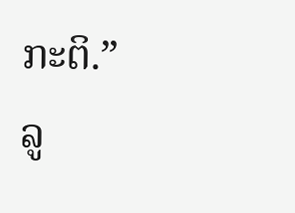ກະຕິ.”
ລູ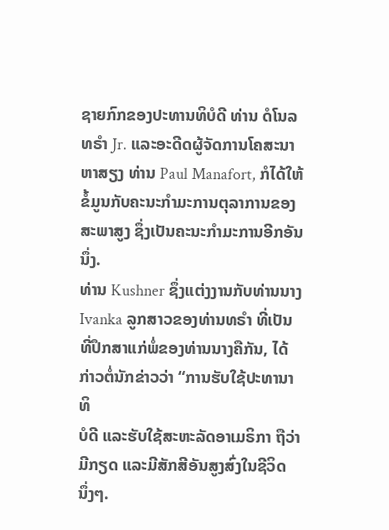ຊາຍກົກຂອງປະທານທິບໍດີ ທ່ານ ດໍໂນລທຣໍາ Jr. ແລະອະດີດຜູ້ຈັດການໂຄສະນາ
ຫາສຽງ ທ່ານ Paul Manafort, ກໍໄດ້ໃຫ້ຂໍ້ມູນກັບຄະນະກໍາມະການຕຸລາການຂອງ
ສະພາສູງ ຊຶ່ງເປັນຄະນະກໍາມະການອີກອັນນຶ່ງ.
ທ່ານ Kushner ຊຶ່ງແຕ່ງງານກັບທ່ານນາງ Ivanka ລູກສາວຂອງທ່ານທຣໍາ ທີ່ເປັນ
ທີ່ປຶກສາແກ່ພໍ່ຂອງທ່ານນາງຄືກັນ, ໄດ້ກ່າວຕໍ່ນັກຂ່າວວ່າ “ການຮັບໃຊ້ປະທານາທິ
ບໍດີ ແລະຮັບໃຊ້ສະຫະລັດອາເມຣິກາ ຖືວ່າມີກຽດ ແລະມີສັກສີອັນສູງສົ່ງໃນຊີວິດ
ນຶ່ງໆ.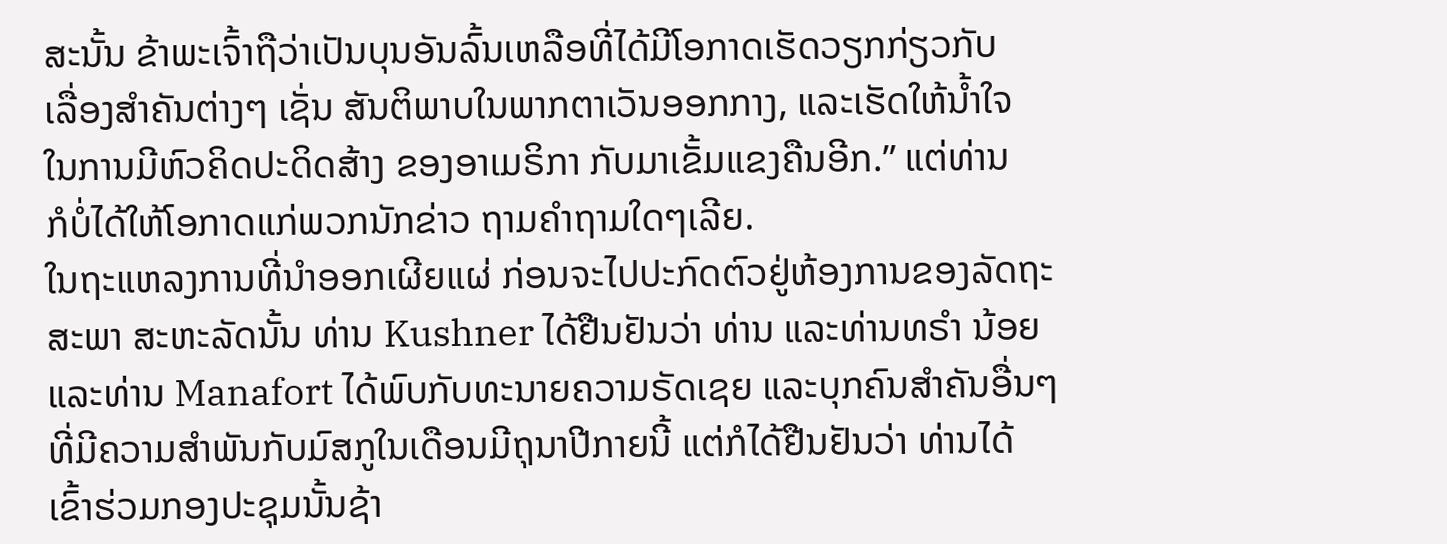ສະນັ້ນ ຂ້າພະເຈົ້າຖືວ່າເປັນບຸນອັນລົ້ນເຫລືອທີ່ໄດ້ມີໂອກາດເຮັດວຽກກ່ຽວກັບ
ເລື່ອງສໍາຄັນຕ່າງໆ ເຊັ່ນ ສັນຕິພາບໃນພາກຕາເວັນອອກກາງ, ແລະເຮັດໃຫ້ນໍ້າໃຈ
ໃນການມີຫົວຄິດປະດິດສ້າງ ຂອງອາເມຣິກາ ກັບມາເຂັ້ມແຂງຄືນອີກ.” ແຕ່ທ່ານ
ກໍບໍ່ໄດ້ໃຫ້ໂອກາດແກ່ພວກນັກຂ່າວ ຖາມຄໍາຖາມໃດໆເລີຍ.
ໃນຖະແຫລງການທີ່ນຳອອກເຜີຍແຜ່ ກ່ອນຈະໄປປະກົດຕົວຢູ່ຫ້ອງການຂອງລັດຖະ
ສະພາ ສະຫະລັດນັ້ນ ທ່ານ Kushner ໄດ້ຢືນຢັນວ່າ ທ່ານ ແລະທ່ານທຣໍາ ນ້ອຍ
ແລະທ່ານ Manafort ໄດ້ພົບກັບທະນາຍຄວາມຣັດເຊຍ ແລະບຸກຄົນສໍາຄັນອື່ນໆ
ທີ່ມີຄວາມສໍາພັນກັບມົສກູໃນເດືອນມີຖຸນາປີກາຍນີ້ ແຕ່ກໍໄດ້ຢືນຢັນວ່າ ທ່ານໄດ້
ເຂົ້າຮ່ວມກອງປະຊຸມນັ້ນຊ້າ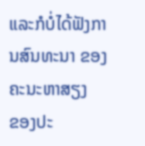ແລະກໍບໍ່ໄດ້ຟັງການສົນທະນາ ຂອງຄະນະຫາສຽງ
ຂອງປະ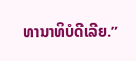ທານາທິບໍດີເລີຍ.”